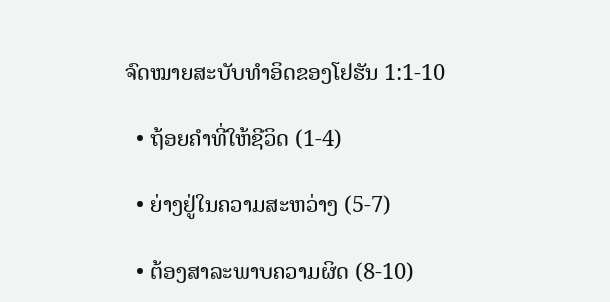ຈົດໝາຍສະບັບທຳອິດຂອງໂຢຮັນ 1:1-10

  • ຖ້ອຍຄຳທີ່ໃຫ້ຊີວິດ (1-4)

  • ຍ່າງຢູ່ໃນຄວາມສະຫວ່າງ (5-7)

  • ຕ້ອງສາລະພາບຄວາມຜິດ (8-10)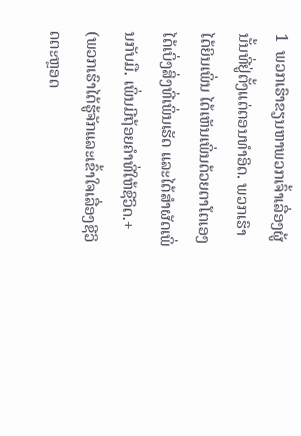1  ພວກເຮົາຂຽນຫາພວກເຈົ້າເລື່ອງຜູ້ນັ້ນທີ່ຢູ່ຕັ້ງແຕ່ຕອນທຳອິດ. ພວກເຮົາໄດ້ຍິນເພິ່ນ ໄດ້ເຫັນເພິ່ນດ້ວຍຕາໂຕເອງ ໄດ້ເບິ່ງສິ່ງທີ່ເພິ່ນເຮັດ ແລະໄດ້ສຳຜັດເພິ່ນກັບມື. ເພິ່ນມີຖ້ອຍຄຳທີ່ໃຫ້ຊີວິດ.+  (ພວກເຮົາໄດ້ຮູ້ຈັກແລະເຂົ້າໃຈເລື່ອງຊີວິດຕະຫຼອດ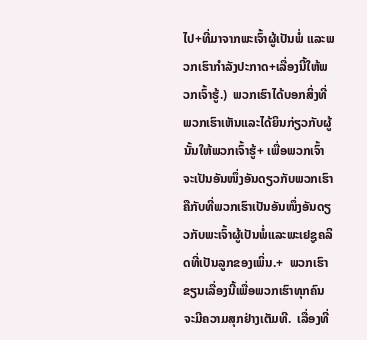ໄປ+ທີ່ມາຈາກພະເຈົ້າຜູ້ເປັນພໍ່ ແລະພວກເຮົາກຳລັງປະກາດ+ເລື່ອງນີ້ໃຫ້ພວກເຈົ້າຮູ້.)  ພວກເຮົາໄດ້ບອກສິ່ງທີ່ພວກເຮົາເຫັນແລະໄດ້ຍິນກ່ຽວກັບຜູ້ນັ້ນໃຫ້ພວກເຈົ້າຮູ້+ ເພື່ອພວກເຈົ້າຈະເປັນອັນໜຶ່ງອັນດຽວກັບພວກເຮົາຄືກັບທີ່ພວກເຮົາເປັນອັນໜຶ່ງອັນດຽວກັບພະເຈົ້າຜູ້ເປັນພໍ່ແລະພະເຢຊູຄລິດທີ່ເປັນລູກຂອງເພິ່ນ.+  ພວກເຮົາຂຽນເລື່ອງນີ້ເພື່ອພວກເຮົາທຸກຄົນຈະມີຄວາມສຸກຢ່າງເຕັມທີ.  ເລື່ອງທີ່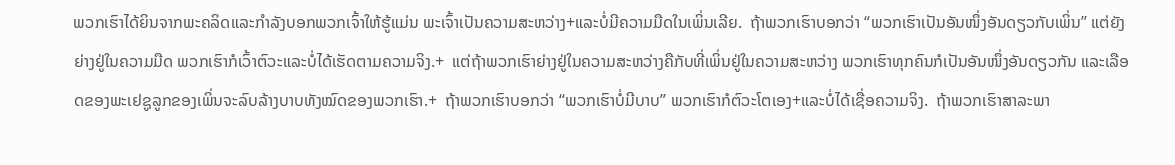ພວກເຮົາໄດ້ຍິນຈາກພະຄລິດແລະກຳລັງບອກພວກເຈົ້າໃຫ້ຮູ້ແມ່ນ ພະເຈົ້າເປັນຄວາມສະຫວ່າງ+ແລະບໍ່ມີຄວາມມືດໃນເພິ່ນເລີຍ.  ຖ້າພວກເຮົາບອກວ່າ “ພວກເຮົາເປັນອັນໜຶ່ງອັນດຽວກັບເພິ່ນ” ແຕ່ຍັງຍ່າງຢູ່ໃນຄວາມມືດ ພວກເຮົາກໍເວົ້າຕົວະແລະບໍ່ໄດ້ເຮັດຕາມຄວາມຈິງ.+  ແຕ່ຖ້າພວກເຮົາຍ່າງຢູ່ໃນຄວາມສະຫວ່າງຄືກັບທີ່ເພິ່ນຢູ່ໃນຄວາມສະຫວ່າງ ພວກເຮົາທຸກຄົນກໍເປັນອັນໜຶ່ງອັນດຽວກັນ ແລະເລືອດຂອງພະເຢຊູລູກຂອງເພິ່ນຈະລົບລ້າງບາບທັງໝົດຂອງພວກເຮົາ.+  ຖ້າພວກເຮົາບອກວ່າ “ພວກເຮົາບໍ່ມີບາບ” ພວກເຮົາກໍຕົວະໂຕເອງ+ແລະບໍ່ໄດ້ເຊື່ອຄວາມຈິງ.  ຖ້າພວກເຮົາສາລະພາ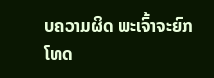ບຄວາມຜິດ ພະເຈົ້າຈະຍົກໂທດ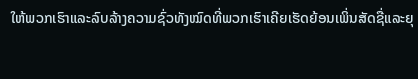ໃຫ້ພວກເຮົາແລະລົບລ້າງຄວາມຊົ່ວທັງໝົດທີ່ພວກເຮົາເຄີຍເຮັດຍ້ອນເພິ່ນສັດຊື່ແລະຍຸ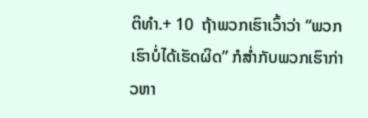ຕິທຳ.+ 10  ຖ້າພວກເຮົາເວົ້າວ່າ “ພວກເຮົາບໍ່ໄດ້ເຮັດຜິດ” ກໍສ່ຳກັບພວກເຮົາກ່າວຫາ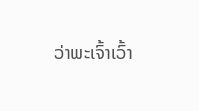ວ່າພະເຈົ້າເວົ້າ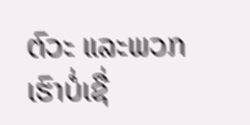ຕົວະ ແລະພວກເຮົາບໍ່ເຊື່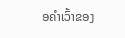ອຄຳເວົ້າຂອງ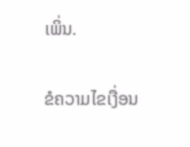ເພິ່ນ.

ຂໍຄວາມໄຂເງື່ອນ